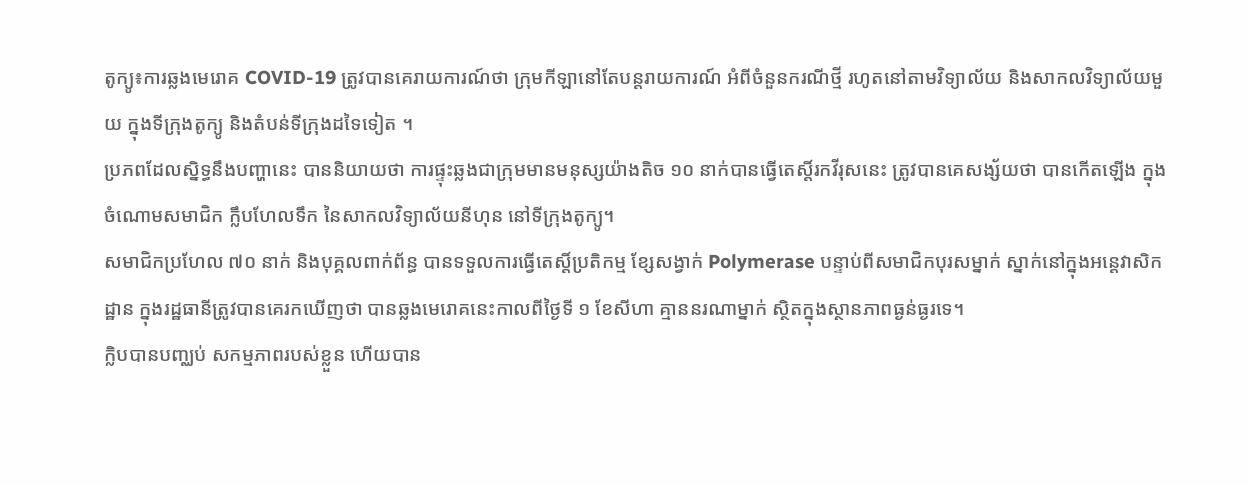តូក្យូ៖ការឆ្លងមេរោគ COVID-19 ត្រូវបានគេរាយការណ៍ថា ក្រុមកីឡានៅតែបន្តរាយការណ៍ អំពីចំនួនករណីថ្មី រហូតនៅតាមវិទ្យាល័យ និងសាកលវិទ្យាល័យមួយ ក្នុងទីក្រុងតូក្យូ និងតំបន់ទីក្រុងដទៃទៀត ។
ប្រភពដែលស្និទ្ធនឹងបញ្ហានេះ បាននិយាយថា ការផ្ទុះឆ្លងជាក្រុមមានមនុស្សយ៉ាងតិច ១០ នាក់បានធ្វើតេស្តិ៍រកវីរុសនេះ ត្រូវបានគេសង្ស័យថា បានកើតឡើង ក្នុងចំណោមសមាជិក ក្លឹបហែលទឹក នៃសាកលវិទ្យាល័យនីហុន នៅទីក្រុងតូក្យូ។
សមាជិកប្រហែល ៧០ នាក់ និងបុគ្គលពាក់ព័ន្ធ បានទទួលការធ្វើតេស្តិ៍ប្រតិកម្ម ខ្សែសង្វាក់ Polymerase បន្ទាប់ពីសមាជិកបុរសម្នាក់ ស្នាក់នៅក្នុងអន្តេវាសិកដ្ឋាន ក្នុងរដ្ឋធានីត្រូវបានគេរកឃើញថា បានឆ្លងមេរោគនេះកាលពីថ្ងៃទី ១ ខែសីហា គ្មាននរណាម្នាក់ ស្ថិតក្នុងស្ថានភាពធ្ងន់ធ្ងរទេ។
ក្លិបបានបញ្ឈប់ សកម្មភាពរបស់ខ្លួន ហើយបាន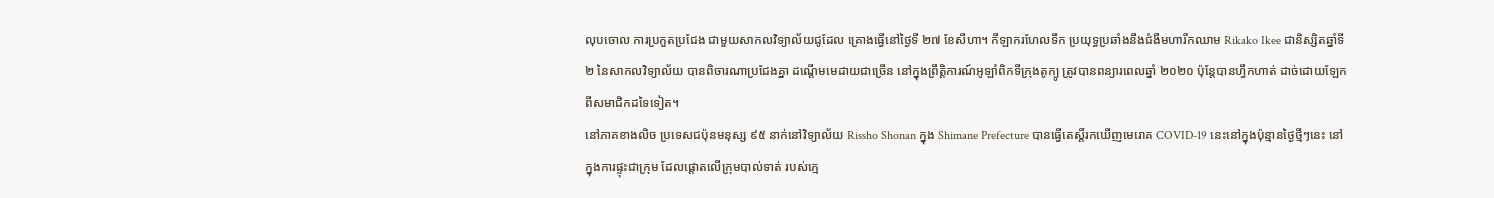លុបចោល ការប្រកួតប្រជែង ជាមួយសាកលវិទ្យាល័យជូដែល គ្រោងធ្វើនៅថ្ងៃទី ២៧ ខែសីហា។ កីឡាករហែលទឹក ប្រយុទ្ធប្រឆាំងនឹងជំងឺមហារីកឈាម Rikako Ikee ជានិស្សិតឆ្នាំទី ២ នៃសាកលវិទ្យាល័យ បានពិចារណាប្រជែងគ្នា ដណ្តើមមេដាយជាច្រើន នៅក្នុងព្រឹត្តិការណ៍អូឡាំពិកទីក្រុងតូក្យូ ត្រូវបានពន្យារពេលឆ្នាំ ២០២០ ប៉ុន្តែបានហ្វឹកហាត់ ដាច់ដោយឡែក ពីសមាជិកដទៃទៀត។
នៅភាគខាងលិច ប្រទេសជប៉ុនមនុស្ស ៩៥ នាក់នៅវិទ្យាល័យ Rissho Shonan ក្នុង Shimane Prefecture បានធ្វើតេស្តិ៍រកឃើញមេរោគ COVID-19 នេះនៅក្នុងប៉ុន្មានថ្ងៃថ្មីៗនេះ នៅក្នុងការផ្ទុះជាក្រុម ដែលផ្តោតលើក្រុមបាល់ទាត់ របស់ក្មេ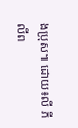ងប្រុស៕ ដោយ៖លី ភីលីព